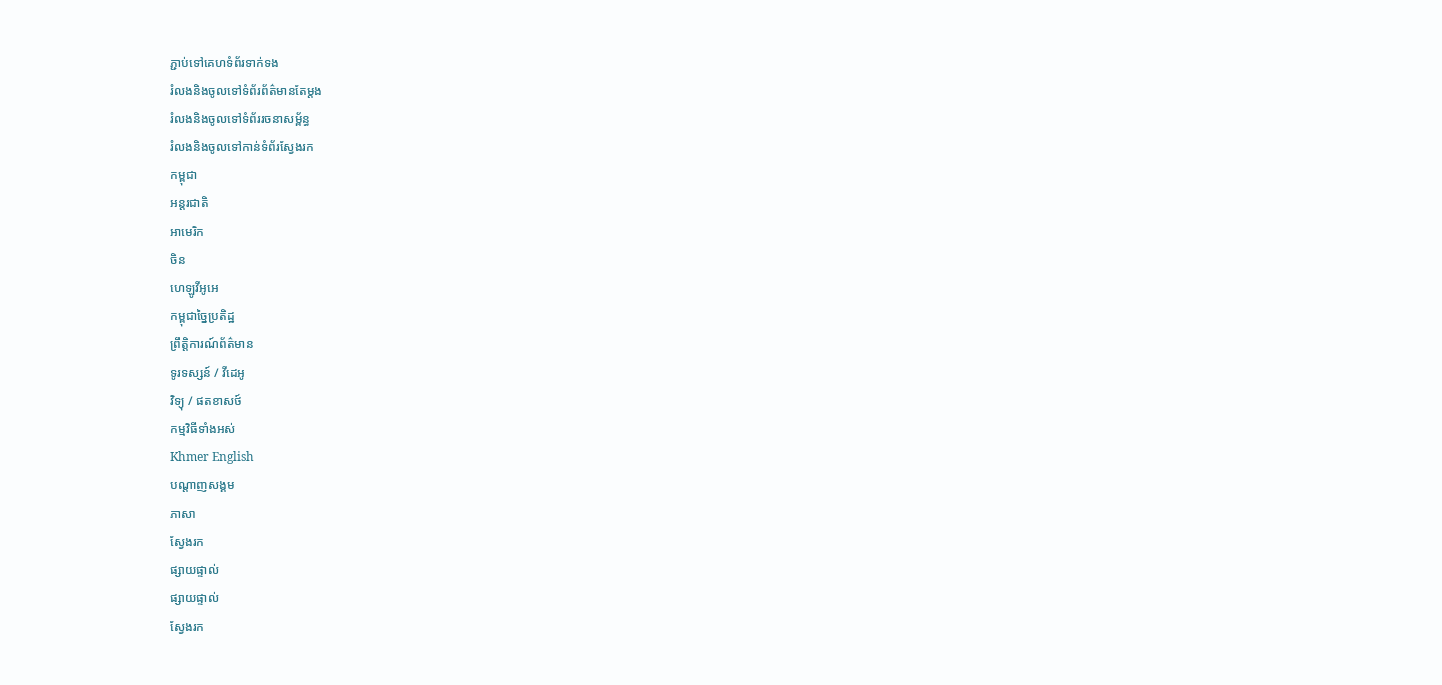ភ្ជាប់ទៅគេហទំព័រទាក់ទង
រំលងនិងចូលទៅទំព័រព័ត៌មានតែម្តង
រំលងនិងចូលទៅទំព័ររចនាសម្ព័ន្ធ
រំលងនិងចូលទៅកាន់ទំព័រស្វែងរក
កម្ពុជា
អន្តរជាតិ
អាមេរិក
ចិន
ហេឡូវីអូអេ
កម្ពុជាច្នៃប្រតិដ្ឋ
ព្រឹត្តិការណ៍ព័ត៌មាន
ទូរទស្សន៍ / វីដេអូ
វិទ្យុ / ផតខាសថ៍
កម្មវិធីទាំងអស់
Khmer English
បណ្តាញសង្គម
ភាសា
ស្វែងរក
ផ្សាយផ្ទាល់
ផ្សាយផ្ទាល់
ស្វែងរក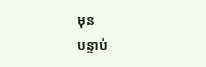មុន
បន្ទាប់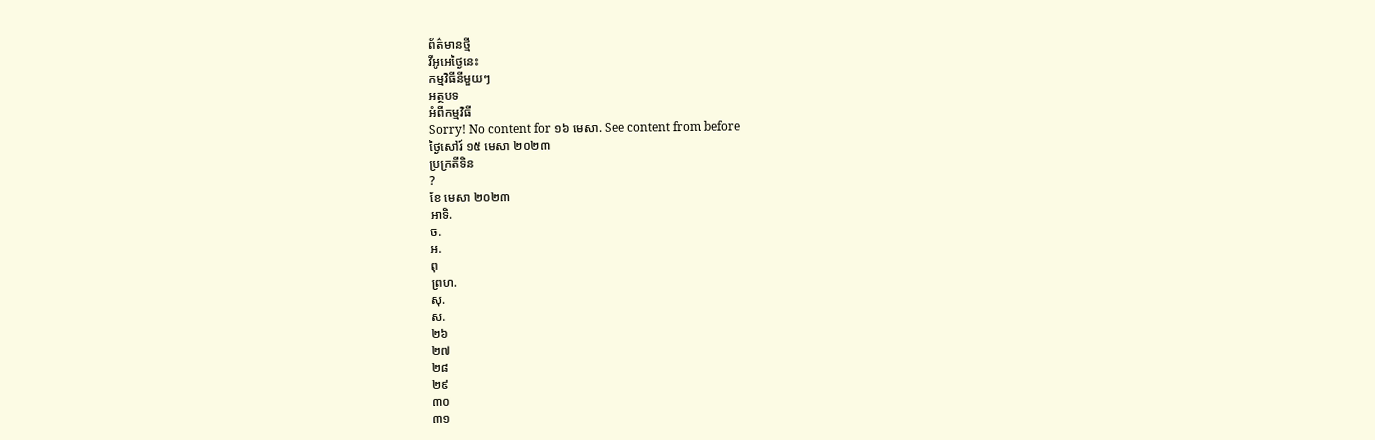ព័ត៌មានថ្មី
វីអូអេថ្ងៃនេះ
កម្មវិធីនីមួយៗ
អត្ថបទ
អំពីកម្មវិធី
Sorry! No content for ១៦ មេសា. See content from before
ថ្ងៃសៅរ៍ ១៥ មេសា ២០២៣
ប្រក្រតីទិន
?
ខែ មេសា ២០២៣
អាទិ.
ច.
អ.
ពុ
ព្រហ.
សុ.
ស.
២៦
២៧
២៨
២៩
៣០
៣១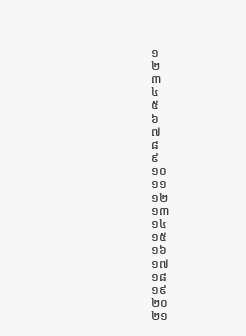១
២
៣
៤
៥
៦
៧
៨
៩
១០
១១
១២
១៣
១៤
១៥
១៦
១៧
១៨
១៩
២០
២១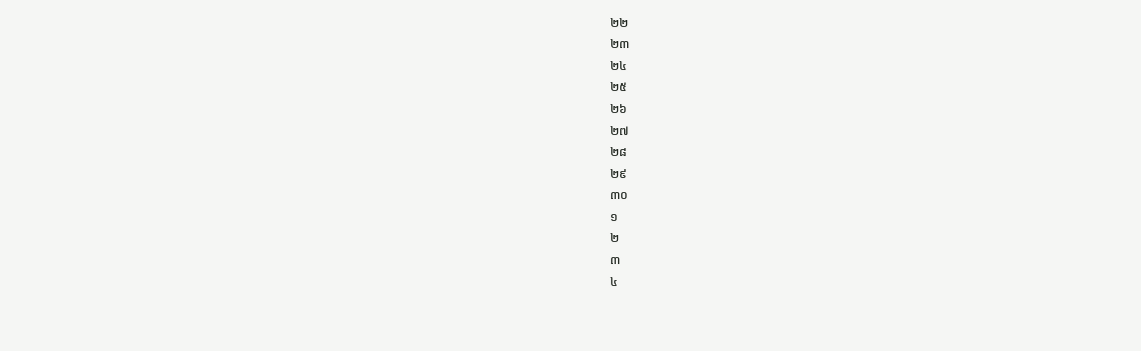២២
២៣
២៤
២៥
២៦
២៧
២៨
២៩
៣០
១
២
៣
៤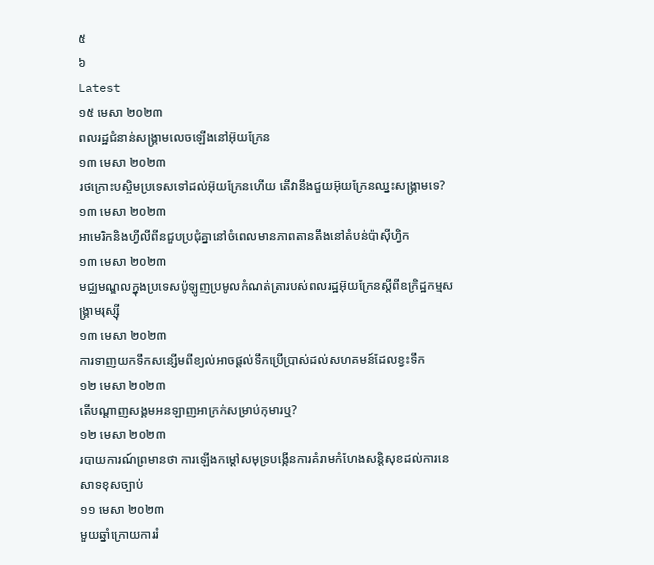៥
៦
Latest
១៥ មេសា ២០២៣
ពលរដ្ឋជំនាន់សង្គ្រាមលេចឡើងនៅអ៊ុយក្រែន
១៣ មេសា ២០២៣
រថក្រោះបស្ចិមប្រទេសទៅដល់អ៊ុយក្រែនហើយ តើវានឹងជួយអ៊ុយក្រែនឈ្នះសង្គ្រាមទេ?
១៣ មេសា ២០២៣
អាមេរិកនិងហ្វីលីពីនជួបប្រជុំគ្នានៅចំពេលមានភាពតានតឹងនៅតំបន់ប៉ាស៊ីហ្វិក
១៣ មេសា ២០២៣
មជ្ឈមណ្ឌលក្នុងប្រទេសប៉ូឡូញប្រមូលកំណត់ត្រារបស់ពលរដ្ឋអ៊ុយក្រែនស្តីពីឧក្រិដ្ឋកម្មសង្គ្រាមរុស្ស៊ី
១៣ មេសា ២០២៣
ការទាញយកទឹកសន្សើមពីខ្យល់អាចផ្តល់ទឹកប្រើប្រាស់ដល់សហគមន៍ដែលខ្វះទឹក
១២ មេសា ២០២៣
តើបណ្តាញសង្គមអនឡាញអាក្រក់សម្រាប់កុមារឬ?
១២ មេសា ២០២៣
របាយការណ៍ព្រមានថា ការឡើងកម្តៅសមុទ្របង្កើនការគំរាមកំហែងសន្តិសុខដល់ការនេសាទខុសច្បាប់
១១ មេសា ២០២៣
មួយឆ្នាំក្រោយការរំ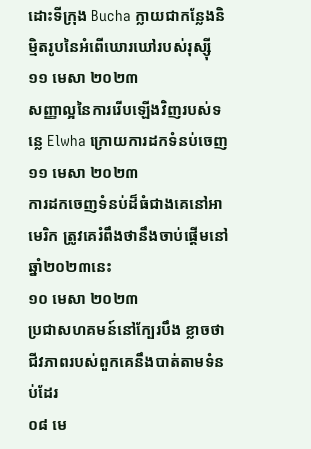ដោះទីក្រុង Bucha ក្លាយជាកន្លែងនិម្មិតរូបនៃអំពើឃោរឃៅរបស់រុស្ស៊ី
១១ មេសា ២០២៣
សញ្ញាល្អនៃការរើបឡើងវិញរបស់ទន្លេ Elwha ក្រោយការដកទំនប់ចេញ
១១ មេសា ២០២៣
ការដកចេញទំនប់ដ៏ធំជាងគេនៅអាមេរិក ត្រូវគេរំពឹងថានឹងចាប់ផ្តើមនៅឆ្នាំ២០២៣នេះ
១០ មេសា ២០២៣
ប្រជាសហគមន៍នៅក្បែរបឹង ខ្លាចថាជីវភាពរបស់ពួកគេនឹងបាត់តាមទំនប់ដែរ
០៨ មេ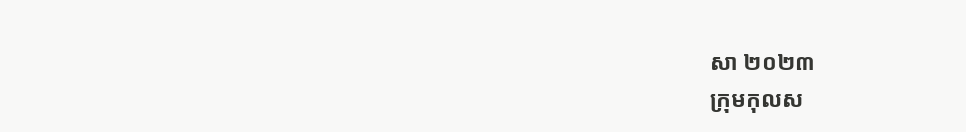សា ២០២៣
ក្រុមកុលស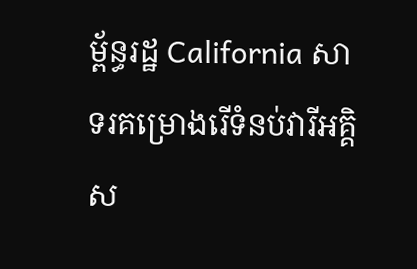ម្ព័ន្ធរដ្ឋ California សាទរគម្រោងរើទំនប់វារីអគ្គិស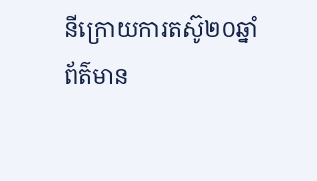នីក្រោយការតស៊ូ២០ឆ្នាំ
ព័ត៌មាន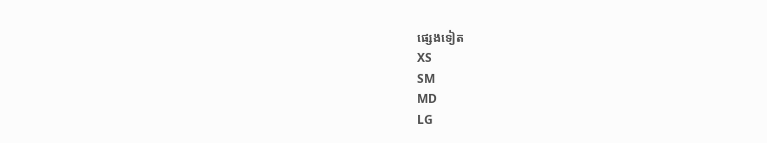ផ្សេងទៀត
XS
SM
MD
LG